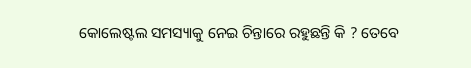କୋଲେଷ୍ଟଲ ସମସ୍ୟାକୁ ନେଇ ଚିନ୍ତାରେ ରହୁଛନ୍ତି କି ? ତେବେ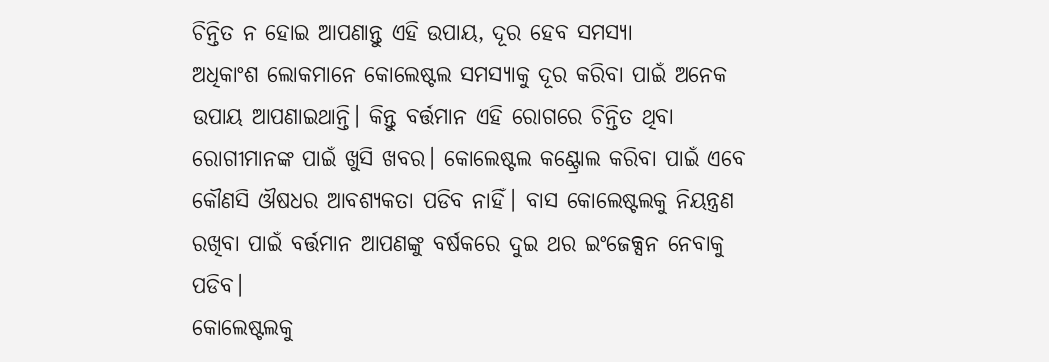ଚିନ୍ତିତ ନ ହୋଇ ଆପଣାନ୍ତୁ ଏହି ଉପାୟ, ଦୂର ହେବ ସମସ୍ୟା
ଅଧିକାଂଶ ଲୋକମାନେ କୋଲେଷ୍ଟଲ ସମସ୍ୟାକୁ ଦୂର କରିବା ପାଇଁ ଅନେକ ଉପାୟ ଆପଣାଇଥାନ୍ତି। କିନ୍ତୁ ବର୍ତ୍ତମାନ ଏହି ରୋଗରେ ଚିନ୍ତିତ ଥିବା ରୋଗୀମାନଙ୍କ ପାଇଁ ଖୁସି ଖବର। କୋଲେଷ୍ଟଲ କଣ୍ଟ୍ରୋଲ କରିବା ପାଇଁ ଏବେ କୌଣସି ଔଷଧର ଆବଶ୍ୟକତା ପଡିବ ନାହିଁ। ବାସ କୋଲେଷ୍ଟଲକୁ ନିୟନ୍ତ୍ରଣ ରଖିବା ପାଇଁ ବର୍ତ୍ତମାନ ଆପଣଙ୍କୁ ବର୍ଷକରେ ଦୁଇ ଥର ଇଂଜେକ୍ସନ ନେବାକୁ ପଡିବ।
କୋଲେଷ୍ଟଲକୁ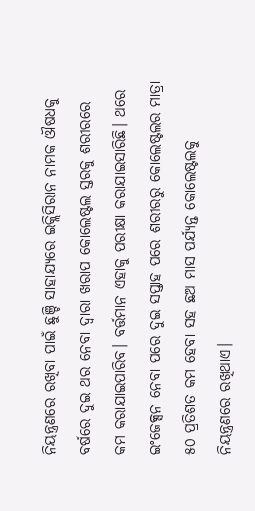ନିୟନ୍ତ୍ରଣରେ ରଖିବା ପାଇଁ ଛୁଞ୍ଚି ସାହାଯ୍ୟରେ ଇକ୍ଲିସିରାନ ନାମକ ଔଷଧକୁ ବର୍ଷରେ ଦୁଇ ଥର ନେବା ଦ୍ୱାରା ଖରାପ କୋଲେଷ୍ଟଲ ସ୍ତରକୁ ଶରୀରରେ କମ କରାଯାଇପାରିବ। ବର୍ତ୍ତମାନ ଏହାକୁ ପରୀକ୍ଷା କରାଯାଇସାରିଛି। ଥରେ ଇଂଜେକ୍ସନ ନେବା ପରେ ଦୁଇ ସପ୍ତାହ ପରେ ଶରୀରରୁ କୋଲେଷ୍ଟଲର ମାତ୍ରା ୫୦ ପ୍ରତିଶତ କମ ହେବା ସହ ଛଅ ମାସ ପର୍ଯ୍ୟନ୍ତ କୋଲେଷ୍ଟଲକୁ ନିୟନ୍ତ୍ରଣରେ ରଖିଥାଏ।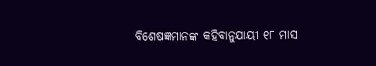ବିଶେଷଜ୍ଞମାନଙ୍କ କହିବାନୁଯାୟୀ ୧୮ ମାସ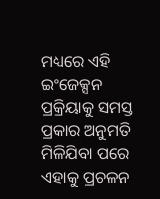ମଧ୍ୟରେ ଏହି ଇଂଜେକ୍ସନ ପ୍ରକ୍ରିୟାକୁ ସମସ୍ତ ପ୍ରକାର ଅନୁମତି ମିଳିଯିବା ପରେ ଏହାକୁ ପ୍ରଚଳନ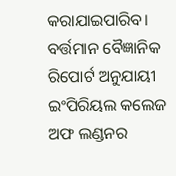କରାଯାଇପାରିବ। ବର୍ତ୍ତମାନ ବୈଜ୍ଞାନିକ ରିପୋର୍ଟ ଅନୁଯାୟୀ ଇଂପିରିୟଲ କଲେଜ ଅଫ ଲଣ୍ଡନର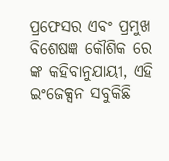ପ୍ରଫେସର ଏବଂ ପ୍ରମୁଖ ବିଶେଷଜ୍ଞ କୌଶିକ ରେ ଙ୍କ କହିବାନୁଯାୟୀ, ଏହି ଇଂଜେକ୍ସନ ସବୁକିଛି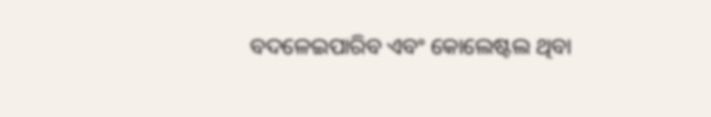ବଦଳେଇପାରିବ ଏବଂ କୋଲେଷ୍ଟଲ ଥିବା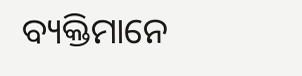ବ୍ୟକ୍ତିମାନେ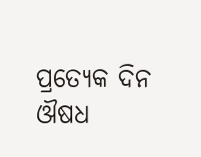ପ୍ରତ୍ୟେକ ଦିନ ଔଷଧ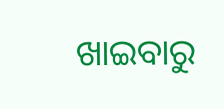ଖାଇବାରୁ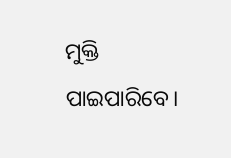ମୁକ୍ତି ପାଇପାରିବେ।